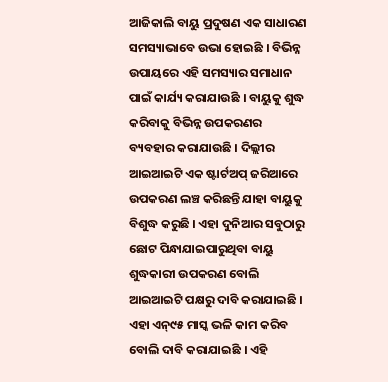ଆଜିକାଲି ବାୟୁ ପ୍ରଦୁଷଣ ଏକ ସାଧାରଣ ସମସ୍ୟାଭାବେ ଉଭା ହୋଇଛି । ବିଭିନ୍ନ ଉପାୟରେ ଏହି ସମସ୍ୟାର ସମାଧାନ ପାଇଁ କାର୍ଯ୍ୟ କରାଯାଉଛି । ବାୟୁକୁ ଶୁଦ୍ଧ କରିବାକୁ ବିଭିନ୍ନ ଉପକରଣର ବ୍ୟବହାର କରାଯାଉଛି । ଦିଲ୍ଲୀର ଆଇଆଇଟି ଏକ ଷ୍ଟାର୍ଟଅପ୍ ଜରିଆରେ ଉପକରଣ ଲଞ୍ଚ କରିଛନ୍ତି ଯାହା ବାୟୁକୁ ବିଶୁଦ୍ଧ କରୁଛି । ଏହା ଦୁନିଆର ସବୁଠାରୁ ଛୋଟ ପିନ୍ଧାଯାଇପାରୁଥିବା ବାୟୁ ଶୁଦ୍ଧକାରୀ ଉପକରଣ ବୋଲି ଆଇଆଇଟି ପକ୍ଷରୁ ଦାବି କରାଯାଇଛି । ଏହା ଏନ୍୯୫ ମାସ୍କ ଭଳି କାମ କରିବ ବୋଲି ଦାବି କରାଯାଇଛି । ଏହି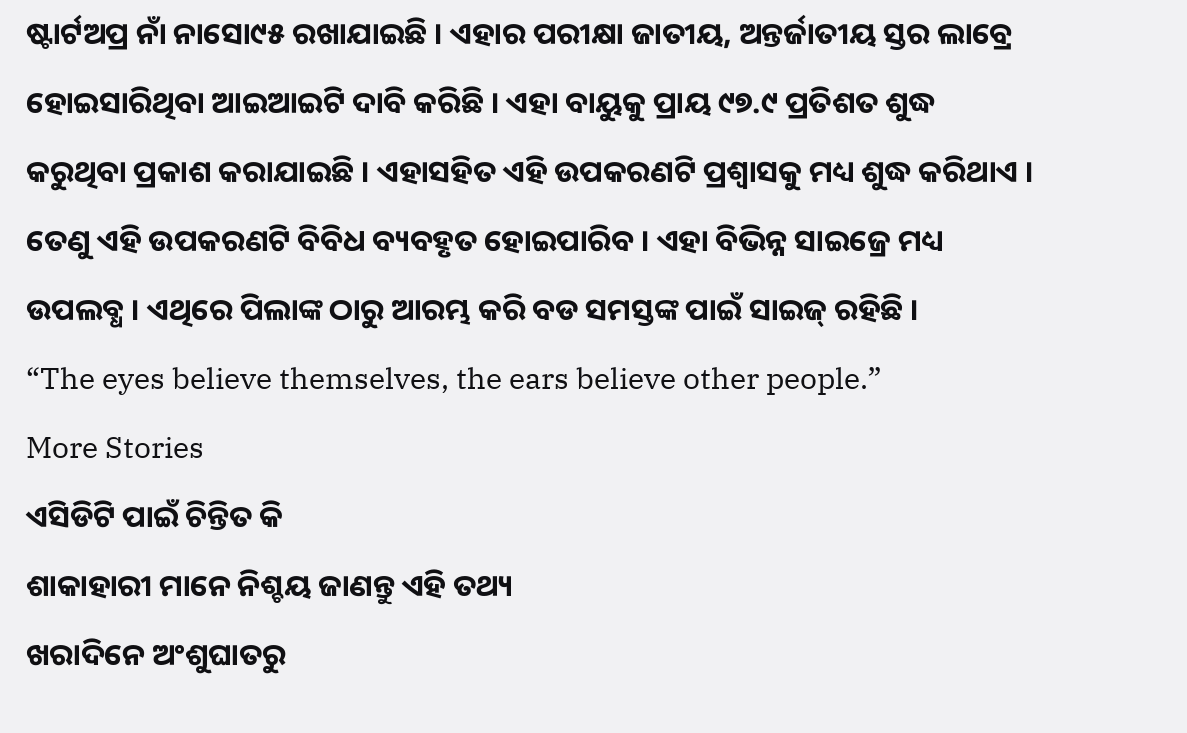ଷ୍ଟାର୍ଟଅପ୍ର ନାଁ ନାସୋ୯୫ ରଖାଯାଇଛି । ଏହାର ପରୀକ୍ଷା ଜାତୀୟ, ଅନ୍ତର୍ଜାତୀୟ ସ୍ତର ଲାବ୍ରେ ହୋଇସାରିଥିବା ଆଇଆଇଟି ଦାବି କରିଛି । ଏହା ବାୟୁକୁ ପ୍ରାୟ ୯୭.୯ ପ୍ରତିଶତ ଶୁଦ୍ଧ କରୁଥିବା ପ୍ରକାଶ କରାଯାଇଛି । ଏହାସହିତ ଏହି ଉପକରଣଟି ପ୍ରଶ୍ୱାସକୁ ମଧ୍ୟ ଶୁଦ୍ଧ କରିଥାଏ । ତେଣୁ ଏହି ଉପକରଣଟି ବିବିଧ ବ୍ୟବହୃତ ହୋଇପାରିବ । ଏହା ବିଭିନ୍ନ ସାଇଜ୍ରେ ମଧ୍ୟ ଉପଲବ୍ଧ । ଏଥିରେ ପିଲାଙ୍କ ଠାରୁ ଆରମ୍ଭ କରି ବଡ ସମସ୍ତଙ୍କ ପାଇଁ ସାଇଜ୍ ରହିଛି ।
“The eyes believe themselves, the ears believe other people.”
More Stories
ଏସିଡିଟି ପାଇଁ ଚିନ୍ତିତ କି
ଶାକାହାରୀ ମାନେ ନିଶ୍ଚୟ ଜାଣନ୍ତୁ ଏହି ତଥ୍ୟ
ଖରାଦିନେ ଅଂଶୁଘାତରୁ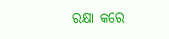ରକ୍ଷା କରେ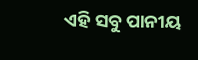ଏହି ସବୁ ପାନୀୟ